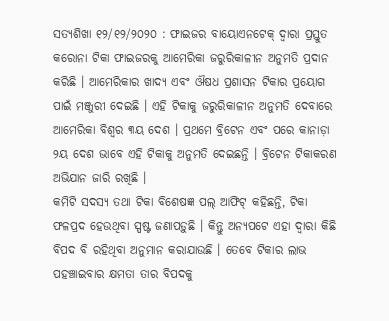ସତ୍ୟଶିଖା ୧୨/୧୨/୨୦୨୦ : ଫାଇଜର ବାୟୋଏନଟେକ୍ ଦ୍ବାରା ପ୍ରସ୍ତୁତ କରୋନା ଟିକା ଫାଇଜରକୁ ଆମେରିକା ଜରୁରିକାଳୀନ ଅନୁମତି ପ୍ରଦାନ କରିଛି । ଆମେରିକାର ଖାଦ୍ୟ ଏବଂ ଔଷଧ ପ୍ରଶାସନ ଟିକାର ପ୍ରୟୋଗ ପାଇଁ ମଞ୍ଜୁରୀ ଦେଇଛି । ଏହି ଟିକାକୁ ଜରୁରିକାଳୀନ ଅନୁମତି ଦେବାରେ ଆମେରିକା ବିଶ୍ଵର ୩ୟ ଦେଶ । ପ୍ରଥମେ ବ୍ରିଟେନ ଏବଂ ପରେ କାନାଡ଼ା ୨ୟ ଦେଶ ଭାବେ ଏହି ଟିକାକୁ ଅନୁମତି ଦେଇଛନ୍ତି । ବ୍ରିଟେନ ଟିକାକରଣ ଅଭିଯାନ ଜାରି ରଖିଛି ।
କମିଟି ସଦସ୍ୟ ତଥା ଟିକା ବିଶେଷଜ୍ଞ ପଲ୍ ଆଫିଟ୍ କହିଛନ୍ତି, ଟିକା ଫଳପ୍ରଦ ହେଉଥିବା ସ୍ପଷ୍ଟ ଜଣାପଡ଼ୁଛି । କିନ୍ତୁ ଅନ୍ୟପଟେ ଏହା ଦ୍ୱାରା କିଛି ବିପଦ ବି ରହିଥିବା ଅନୁମାନ କରାଯାଉଛି । ତେବେ ଟିକାର ଲାଭ ପହଞ୍ଚାଇବାର କ୍ଷମତା ତାର ବିପଦକୁ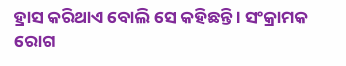ହ୍ରାସ କରିଥାଏ ବୋଲି ସେ କହିଛନ୍ତି । ସଂକ୍ରାମକ ରୋଗ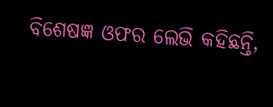ବିଶେଷଜ୍ଞ ଓଫର ଲେଭି କହିଛନ୍ତି,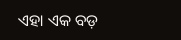ଏହା ଏକ ବଡ଼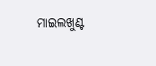ମାଇଲଖୁଣ୍ଟ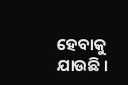ହେବାକୁ ଯାଉଛି ।